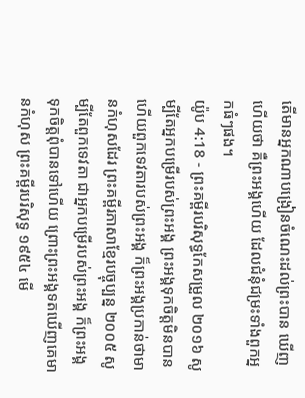តើមានអ្នកណាបង្រៀនចំណេះដល់ព្រះបាន ឃើញហើយថា គឺព្រះអង្គហើយ ដែលជំនុំជម្រះទាំងពួកអ្នកធំៗផង។
យ៉ូប 4:18 - ព្រះគម្ពីរបរិសុទ្ធកែសម្រួល ២០១៦ សូម្បីតែអ្នកបម្រើរបស់ព្រះអង្គ ព្រះអង្គទុកចិត្តមិនបាន ហើយពួកទេវតារបស់ព្រះអង្គ ក៏ព្រះអង្គប្រកាន់ថាមានកំហុសដែរ ព្រះគម្ពីរភាសាខ្មែរបច្ចុប្បន្ន ២០០៥ សូម្បីតែពួកទេវតា ជាអ្នកបម្រើរបស់ព្រះអង្គ ក៏ព្រះអង្គទុកចិត្តពុំបានទៅហើយ ព្រោះព្រះអង្គទតឃើញគេមានកំហុស ព្រះគម្ពីរបរិសុទ្ធ ១៩៥៤ មើ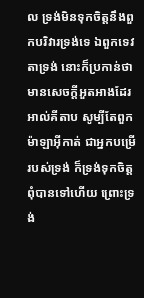ល ទ្រង់មិនទុកចិត្តនឹងពួកបរិវារទ្រង់ទេ ឯពួកទេវតាទ្រង់ នោះក៏ប្រកាន់ថាមានសេចក្ដីអួតអាងដែរ អាល់គីតាប សូម្បីតែពួកម៉ាឡាអ៊ីកាត់ ជាអ្នកបម្រើរបស់ទ្រង់ ក៏ទ្រង់ទុកចិត្តពុំបានទៅហើយ ព្រោះទ្រង់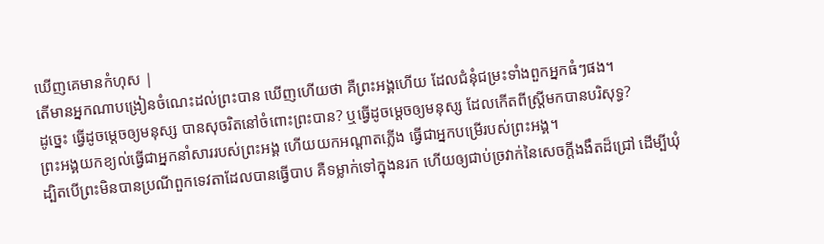ឃើញគេមានកំហុស |
តើមានអ្នកណាបង្រៀនចំណេះដល់ព្រះបាន ឃើញហើយថា គឺព្រះអង្គហើយ ដែលជំនុំជម្រះទាំងពួកអ្នកធំៗផង។
ដូច្នេះ ធ្វើដូចម្តេចឲ្យមនុស្ស បានសុចរិតនៅចំពោះព្រះបាន? ឬធ្វើដូចម្ដេចឲ្យមនុស្ស ដែលកើតពីស្ត្រីមកបានបរិសុទ្ធ?
ព្រះអង្គយកខ្យល់ធ្វើជាអ្នកនាំសាររបស់ព្រះអង្គ ហើយយកអណ្ដាតភ្លើង ធ្វើជាអ្នកបម្រើរបស់ព្រះអង្គ។
ដ្បិតបើព្រះមិនបានប្រណីពួកទេវតាដែលបានធ្វើបាប គឺទម្លាក់ទៅក្នុងនរក ហើយឲ្យជាប់ច្រវាក់នៃសេចក្ដីងងឹតដ៏ជ្រៅ ដើម្បីឃុំ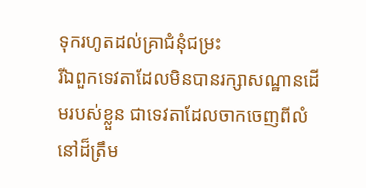ទុករហូតដល់គ្រាជំនុំជម្រះ
រីឯពួកទេវតាដែលមិនបានរក្សាសណ្ឋានដើមរបស់ខ្លួន ជាទេវតាដែលចាកចេញពីលំនៅដ៏ត្រឹម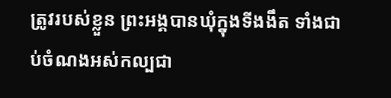ត្រូវរបស់ខ្លួន ព្រះអង្គបានឃុំក្នុងទីងងឹត ទាំងជាប់ចំណងអស់កល្បជា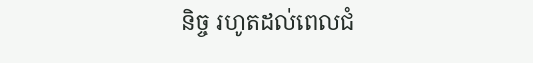និច្ច រហូតដល់ពេលជំ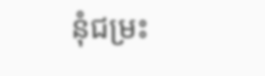នុំជម្រះ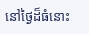នៅថ្ងៃដ៏ធំនោះ